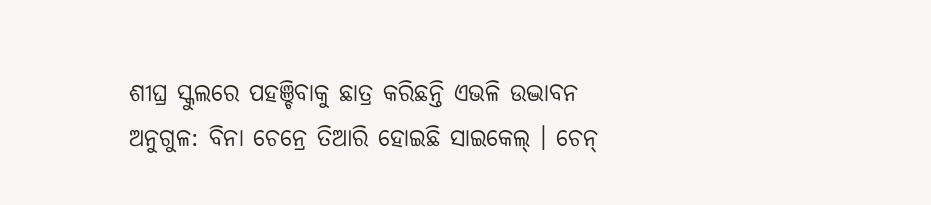ଶୀଘ୍ର ସ୍କୁଲରେ ପହଞ୍ଚିବାକୁ ଛାତ୍ର କରିଛନ୍ତି ଏଭଳି ଉଦ୍ଭାବନ
ଅନୁଗୁଳ: ବିନା ଚେନ୍ରେ ତିଆରି ହୋଇଛି ସାଇକେଲ୍ । ଚେନ୍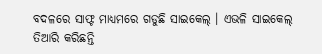ବଦଳରେ ସାଫ୍ଟ ମାଧ୍ୟମରେ ଗଡୁଛି ସାଇକେଲ୍ । ଏଭଳି ସାଇକେଲ୍ ତିଆରି କରିଛନ୍ତି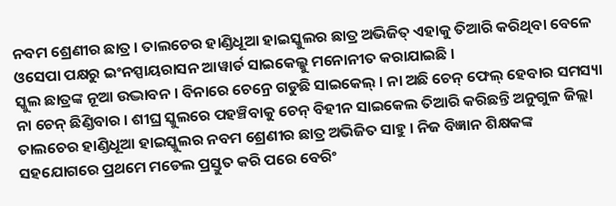ନବମ ଶ୍ରେଣୀର ଛାତ୍ର । ତାଲଚେର ହାଣ୍ଡିଧୂଆ ହାଇସ୍କୁଲର ଛାତ୍ର ଅଭିଜିତ୍ ଏହାକୁ ତିଆରି କରିଥିବା ବେଳେ ଓସେପା ପକ୍ଷରୁ ଇଂନସ୍ପାୟରାସନ ଆୱାର୍ଡ ସାଇକେଲ୍କୁ ମନୋନୀତ କରାଯାଇଛି ।
ସ୍କୁଲ ଛାତ୍ରଙ୍କ ନୂଆ ଉଦ୍ଭାବନ । ବିନାରେ ଚେନ୍ରେ ଗଡୁଛି ସାଇକେଲ୍ । ନା ଅଛି ଚେନ୍ ଫେଲ୍ ହେବାର ସମସ୍ୟା ନା ଚେନ୍ ଛିଣ୍ଡିବାର । ଶୀଘ୍ର ସ୍କୁଲରେ ପହଞ୍ଚିବାକୁ ଚେନ୍ ବିହୀନ ସାଇକେଲ ତିଆରି କରିଛନ୍ତି ଅନୁଗୁଳ ଜିଲ୍ଲା ତାଲଚେର ହାଣ୍ଡିଧୂଆ ହାଇସ୍କୁଲର ନବମ ଶ୍ରେଣୀର ଛାତ୍ର ଅଭିଜିତ ସାହୁ । ନିଜ ବିଜ୍ଞାନ ଶିକ୍ଷକଙ୍କ ସହଯୋଗରେ ପ୍ରଥମେ ମଡେଲ ପ୍ରସ୍ତୁତ କରି ପରେ ବେରିଂ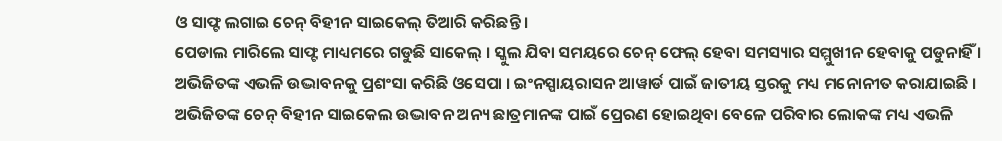ଓ ସାଫ୍ଟ ଲଗାଇ ଚେନ୍ ବିହୀନ ସାଇକେଲ୍ ତିଆରି କରିଛନ୍ତି ।
ପେଡାଲ ମାରିଲେ ସାଫ୍ଟ ମାଧ୍ୟମରେ ଗଡୁଛି ସାକେଲ୍ । ସ୍କୁଲ ଯିବା ସମୟରେ ଚେନ୍ ଫେଲ୍ ହେବା ସମସ୍ୟାର ସମ୍ମୁଖୀନ ହେବାକୁ ପଡୁନାହିଁ । ଅଭିଜିତଙ୍କ ଏଭଳି ଉଦ୍ଭାବନକୁ ପ୍ରଶଂସା କରିଛି ଓସେପା । ଇଂନସ୍ପାୟରାସନ ଆୱାର୍ଡ ପାଇଁ ଜାତୀୟ ସ୍ତରକୁ ମଧ୍ୟ ମନୋନୀତ କରାଯାଇଛି । ଅଭିଜିତଙ୍କ ଚେନ୍ ବିହୀନ ସାଇକେଲ ଉଦ୍ଭାବନ ଅନ୍ୟ ଛାତ୍ରମାନଙ୍କ ପାଇଁ ପ୍ରେରଣ ହୋଇଥିବା ବେଳେ ପରିବାର ଲୋକଙ୍କ ମଧ୍ୟ ଏଭଳି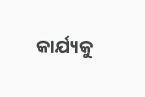କାର୍ଯ୍ୟକୁ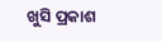ଖୁସି ପ୍ରକାଶ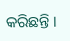କରିଛନ୍ତି ।